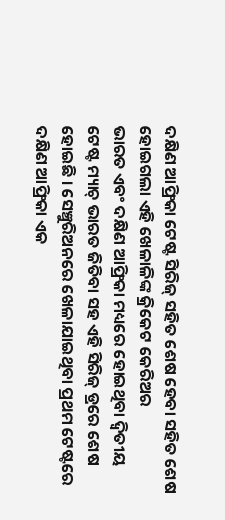ଦକ୍ଷିଣ ଆଫ୍ରିକା ଟେଷ୍ଟ ସିରିଜ୍ ସହିତ ଶେଷ ହେବା ସହିତ ଶେଷ ହୋଇଗଲା ଏହି ଖେଳାଳିଙ୍କ କ୍ରିକେଟ କେରିଅର
ଭାରତ ଏବଂ ଦକ୍ଷିଣ ଆଫ୍ରିକା ମଧ୍ୟରେ ହୋଇଥିବା ଦ୍ଵିତୀୟ ଟେଷ୍ଟ ମ୍ୟାଚ୍ ଭାରତ ଜିତିବା ସହ ଏହି ସିରିଜ୍ ଡ୍ରରେ ଶେଷ ହୋଇଛି । ସେଞ୍ଚୁରିଅନରେ ଖେଳାଯାଇଥିବା ପ୍ରଥମ ଟେଷ୍ଟରେ ଦକ୍ଷିଣ ଆଫ୍ରିକା ଏକ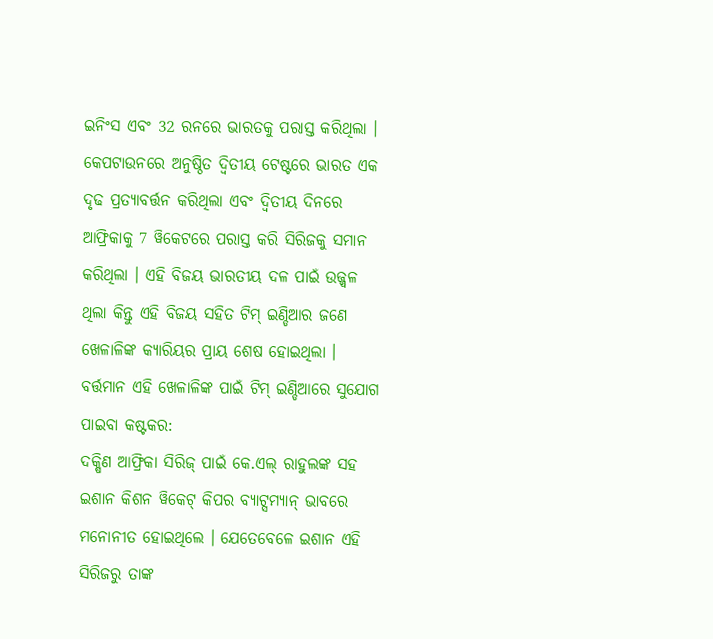ଇନିଂସ ଏବଂ 32 ରନରେ ଭାରତକୁ ପରାସ୍ତ କରିଥିଲା ।
କେପଟାଉନରେ ଅନୁଷ୍ଠିତ ଦ୍ୱିତୀୟ ଟେଷ୍ଟରେ ଭାରତ ଏକ ଦୃଢ ପ୍ରତ୍ୟାବର୍ତ୍ତନ କରିଥିଲା ଏବଂ ଦ୍ୱିତୀୟ ଦିନରେ ଆଫ୍ରିକାକୁ 7 ୱିକେଟରେ ପରାସ୍ତ କରି ସିରିଜକୁ ସମାନ କରିଥିଲା । ଏହି ବିଜୟ ଭାରତୀୟ ଦଳ ପାଇଁ ଉଜ୍ଜ୍ୱଳ ଥିଲା କିନ୍ତୁ ଏହି ବିଜୟ ସହିତ ଟିମ୍ ଇଣ୍ଡିଆର ଜଣେ ଖେଳାଳିଙ୍କ କ୍ୟାରିୟର ପ୍ରାୟ ଶେଷ ହୋଇଥିଲା ।
ବର୍ତ୍ତମାନ ଏହି ଖେଳାଳିଙ୍କ ପାଇଁ ଟିମ୍ ଇଣ୍ଡିଆରେ ସୁଯୋଗ ପାଇବା କଷ୍ଟକର:
ଦକ୍ଷିଣ ଆଫ୍ରିକା ସିରିଜ୍ ପାଇଁ କେ.ଏଲ୍ ରାହୁଲଙ୍କ ସହ ଇଶାନ କିଶନ ୱିକେଟ୍ କିପର ବ୍ୟାଟ୍ସମ୍ୟାନ୍ ଭାବରେ ମନୋନୀତ ହୋଇଥିଲେ । ଯେତେବେଳେ ଇଶାନ ଏହି ସିରିଜରୁ ତାଙ୍କ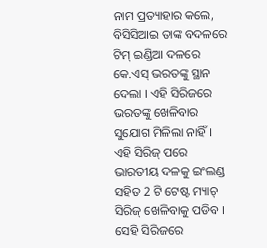ନାମ ପ୍ରତ୍ୟାହାର କଲେ, ବିସିସିଆଇ ତାଙ୍କ ବଦଳରେ ଟିମ୍ ଇଣ୍ଡିଆ ଦଳରେ କେ.ଏସ୍ ଭରତଙ୍କୁ ସ୍ଥାନ ଦେଲା । ଏହି ସିରିଜରେ ଭରତଙ୍କୁ ଖେଳିବାର ସୁଯୋଗ ମିଳିଲା ନାହିଁ ।
ଏହି ସିରିଜ୍ ପରେ ଭାରତୀୟ ଦଳକୁ ଇଂଲଣ୍ଡ ସହିତ 2 ଟି ଟେଷ୍ଟ ମ୍ୟାଚ୍ ସିରିଜ୍ ଖେଳିବାକୁ ପଡିବ । ସେହି ସିରିଜରେ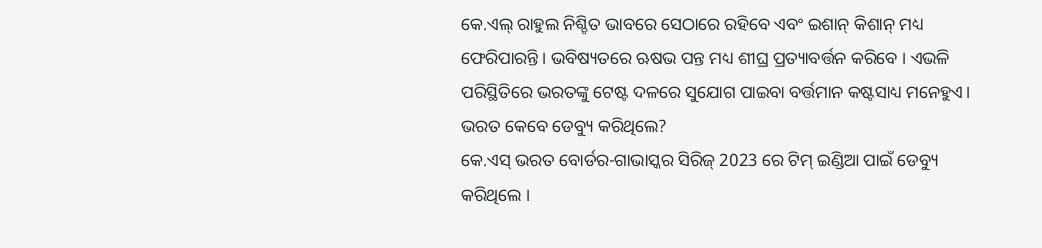କେ.ଏଲ୍ ରାହୁଲ ନିଶ୍ଚିତ ଭାବରେ ସେଠାରେ ରହିବେ ଏବଂ ଇଶାନ୍ କିଶାନ୍ ମଧ୍ୟ ଫେରିପାରନ୍ତି । ଭବିଷ୍ୟତରେ ଋଷଭ ପନ୍ତ ମଧ୍ୟ ଶୀଘ୍ର ପ୍ରତ୍ୟାବର୍ତ୍ତନ କରିବେ । ଏଭଳି ପରିସ୍ଥିତିରେ ଭରତଙ୍କୁ ଟେଷ୍ଟ ଦଳରେ ସୁଯୋଗ ପାଇବା ବର୍ତ୍ତମାନ କଷ୍ଟସାଧ୍ୟ ମନେହୁଏ।
ଭରତ କେବେ ଡେବ୍ୟୁ କରିଥିଲେ?
କେ.ଏସ୍ ଭରତ ବୋର୍ଡର-ଗାଭାସ୍କର ସିରିଜ୍ 2023 ରେ ଟିମ୍ ଇଣ୍ଡିଆ ପାଇଁ ଡେବ୍ୟୁ କରିଥିଲେ ।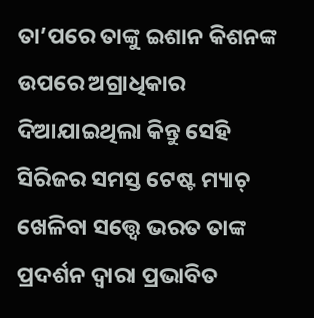ତା’ପରେ ତାଙ୍କୁ ଇଶାନ କିଶନଙ୍କ ଉପରେ ଅଗ୍ରାଧିକାର ଦିଆଯାଇଥିଲା କିନ୍ତୁ ସେହି ସିରିଜର ସମସ୍ତ ଟେଷ୍ଟ ମ୍ୟାଚ୍ ଖେଳିବା ସତ୍ତ୍ୱେ ଭରତ ତାଙ୍କ ପ୍ରଦର୍ଶନ ଦ୍ୱାରା ପ୍ରଭାବିତ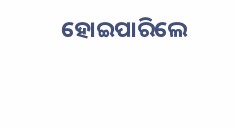ହୋଇପାରିଲେ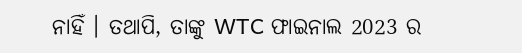ନାହିଁ । ତଥାପି, ତାଙ୍କୁ WTC ଫାଇନାଲ 2023 ର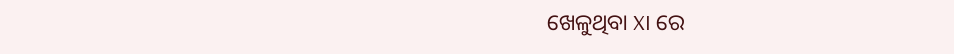ଖେଳୁଥିବା XI ରେ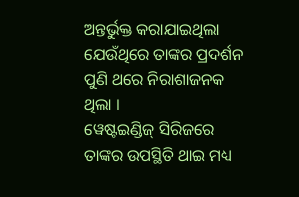ଅନ୍ତର୍ଭୁକ୍ତ କରାଯାଇଥିଲା ଯେଉଁଥିରେ ତାଙ୍କର ପ୍ରଦର୍ଶନ ପୁଣି ଥରେ ନିରାଶାଜନକ ଥିଲା ।
ୱେଷ୍ଟଇଣ୍ଡିଜ୍ ସିରିଜରେ ତାଙ୍କର ଉପସ୍ଥିତି ଥାଇ ମଧ୍ୟ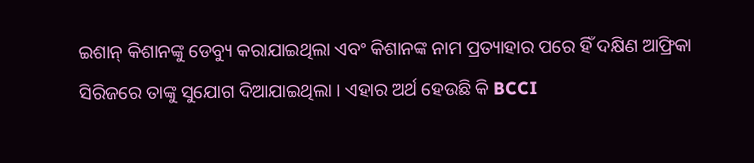ଇଶାନ୍ କିଶାନଙ୍କୁ ଡେବ୍ୟୁ କରାଯାଇଥିଲା ଏବଂ କିଶାନଙ୍କ ନାମ ପ୍ରତ୍ୟାହାର ପରେ ହିଁ ଦକ୍ଷିଣ ଆଫ୍ରିକା ସିରିଜରେ ତାଙ୍କୁ ସୁଯୋଗ ଦିଆଯାଇଥିଲା । ଏହାର ଅର୍ଥ ହେଉଛି କି BCCI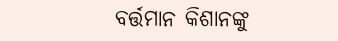ବର୍ତ୍ତମାନ କିଶାନଙ୍କୁ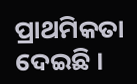ପ୍ରାଥମିକତା ଦେଇଛି ।